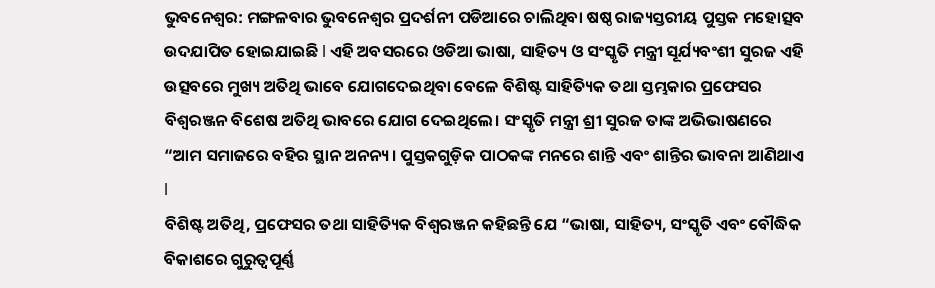ଭୁବନେଶ୍ବର: ମଙ୍ଗଳବାର ଭୁବନେଶ୍ବର ପ୍ରଦର୍ଶନୀ ପଡିଆରେ ଚାଲିଥିବା ଷଷ୍ଠ ରାଜ୍ୟସ୍ତରୀୟ ପୁସ୍ତକ ମହୋତ୍ସବ ଉଦଯାପିତ ହୋଇଯାଇଛି l ଏହି ଅବସରରେ ଓଡିଆ ଭାଷା, ସାହିତ୍ୟ ଓ ସଂସ୍କୃତି ମନ୍ତ୍ରୀ ସୂର୍ଯ୍ୟବଂଶୀ ସୁରଜ ଏହି ଉତ୍ସବରେ ମୁଖ୍ୟ ଅତିଥି ଭାବେ ଯୋଗଦେଇଥିବା ବେଳେ ବିଶିଷ୍ଟ ସାହିତ୍ୟିକ ତଥା ସ୍ତମ୍ଭକାର ପ୍ରଫେସର ବିଶ୍ୱରଞ୍ଜନ ବିଶେଷ ଅତିଥି ଭାବରେ ଯୋଗ ଦେଇଥିଲେ। ସଂସ୍କୃତି ମନ୍ତ୍ରୀ ଶ୍ରୀ ସୁରଜ ତାଙ୍କ ଅଭିଭାଷଣରେ “ଆମ ସମାଜରେ ବହିର ସ୍ଥାନ ଅନନ୍ୟ। ପୁସ୍ତକଗୁଡ଼ିକ ପାଠକଙ୍କ ମନରେ ଶାନ୍ତି ଏବଂ ଶାନ୍ତିର ଭାବନା ଆଣିଥାଏ l
ବିଶିଷ୍ଟ ଅତିଥି, ପ୍ରଫେସର ତଥା ସାହିତ୍ୟିକ ବିଶ୍ୱରଞ୍ଜନ କହିଛନ୍ତି ଯେ “ଭାଷା, ସାହିତ୍ୟ, ସଂସ୍କୃତି ଏବଂ ବୌଦ୍ଧିକ ବିକାଶରେ ଗୁରୁତ୍ୱପୂର୍ଣ୍ଣ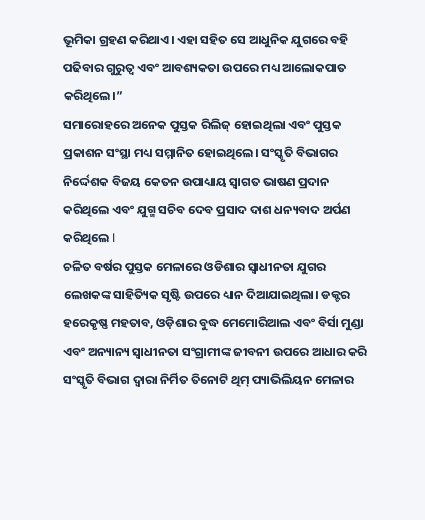ଭୂମିକା ଗ୍ରହଣ କରିଥାଏ। ଏହା ସହିତ ସେ ଆଧୁନିକ ଯୁଗରେ ବହି ପଢିବାର ଗୁରୁତ୍ୱ ଏବଂ ଆବଶ୍ୟକତା ଉପରେ ମଧ୍ୟ ଆଲୋକପାତ କରିଥିଲେ।”
ସମାରୋହରେ ଅନେକ ପୁସ୍ତକ ରିଲିଜ୍ ହୋଇଥିଲା ଏବଂ ପୁସ୍ତକ ପ୍ରକାଶନ ସଂସ୍ଥା ମଧ୍ୟ ସମ୍ମାନିତ ହୋଇଥିଲେ। ସଂସ୍କୃତି ବିଭାଗର ନିର୍ଦ୍ଦେଶକ ବିଜୟ କେତନ ଉପାଧ୍ୟାୟ ସ୍ୱାଗତ ଭାଷଣ ପ୍ରଦାନ କରିଥିଲେ ଏବଂ ଯୁଗ୍ମ ସଚିବ ଦେବ ପ୍ରସାଦ ଦାଶ ଧନ୍ୟବାଦ ଅର୍ପଣ କରିଥିଲେ l
ଚଳିତ ବର୍ଷର ପୁସ୍ତକ ମେଳାରେ ଓଡିଶାର ସ୍ୱାଧୀନତା ଯୁଗର ଲେଖକଙ୍କ ସାହିତ୍ୟିକ ସୃଷ୍ଟି ଉପରେ ଧ୍ୟାନ ଦିଆଯାଇଥିଲା। ଡକ୍ଟର ହରେକୃଷ୍ଣ ମହତାବ, ଓଡ଼ିଶାର ବୁଦ୍ଧ ମେମୋରିଆଲ ଏବଂ ବିର୍ସା ମୁଣ୍ଡା ଏବଂ ଅନ୍ୟାନ୍ୟ ସ୍ୱାଧୀନତା ସଂଗ୍ରାମୀଙ୍କ ଜୀବନୀ ଉପରେ ଆଧାର କରି ସଂସ୍କୃତି ବିଭାଗ ଦ୍ୱାରା ନିର୍ମିତ ତିନୋଟି ଥିମ୍ ପ୍ୟାଭିଲିୟନ ମେଳାର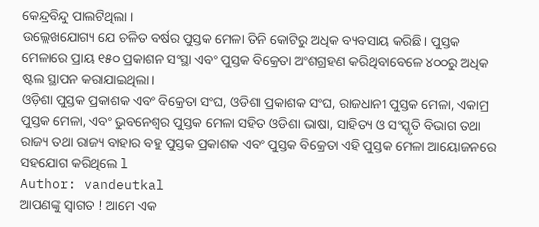କେନ୍ଦ୍ରବିନ୍ଦୁ ପାଲଟିଥିଲା ।
ଉଲ୍ଲେଖଯୋଗ୍ୟ ଯେ ଚଳିତ ବର୍ଷର ପୁସ୍ତକ ମେଳା ତିନି କୋଟିରୁ ଅଧିକ ବ୍ୟବସାୟ କରିଛି। ପୁସ୍ତକ ମେଳାରେ ପ୍ରାୟ ୧୫୦ ପ୍ରକାଶନ ସଂସ୍ଥା ଏବଂ ପୁସ୍ତକ ବିକ୍ରେତା ଅଂଶଗ୍ରହଣ କରିଥିବାବେଳେ ୪୦୦ରୁ ଅଧିକ ଷ୍ଟଲ ସ୍ଥାପନ କରାଯାଇଥିଲା।
ଓଡ଼ିଶା ପୁସ୍ତକ ପ୍ରକାଶକ ଏବଂ ବିକ୍ରେତା ସଂଘ, ଓଡିଶା ପ୍ରକାଶକ ସଂଘ, ରାଜଧାନୀ ପୁସ୍ତକ ମେଳା, ଏକାମ୍ର ପୁସ୍ତକ ମେଳା, ଏବଂ ଭୁବନେଶ୍ୱର ପୁସ୍ତକ ମେଳା ସହିତ ଓଡିଶା ଭାଷା, ସାହିତ୍ୟ ଓ ସଂସ୍କୃତି ବିଭାଗ ତଥା ରାଜ୍ୟ ତଥା ରାଜ୍ୟ ବାହାର ବହୁ ପୁସ୍ତକ ପ୍ରକାଶକ ଏବଂ ପୁସ୍ତକ ବିକ୍ରେତା ଏହି ପୁସ୍ତକ ମେଳା ଆୟୋଜନରେ ସହଯୋଗ କରିଥିଲେ l
Author: vandeutkal
ଆପଣଙ୍କୁ ସ୍ଵାଗତ ! ଆମେ ଏକ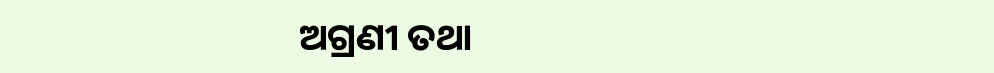ଅଗ୍ରଣୀ ତଥା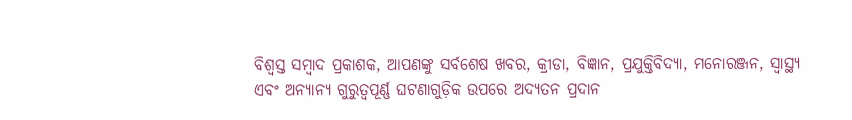ବିଶ୍ୱସ୍ତ ସମ୍ବାଦ ପ୍ରକାଶକ, ଆପଣଙ୍କୁ ସର୍ବଶେଷ ଖବର, କ୍ରୀଡା, ବିଜ୍ଞାନ, ପ୍ରଯୁକ୍ତିବିଦ୍ୟା, ମନୋରଞ୍ଜନ, ସ୍ୱାସ୍ଥ୍ୟ ଏବଂ ଅନ୍ୟାନ୍ୟ ଗୁରୁତ୍ୱପୂର୍ଣ୍ଣ ଘଟଣାଗୁଡ଼ିକ ଉପରେ ଅଦ୍ୟତନ ପ୍ରଦାନ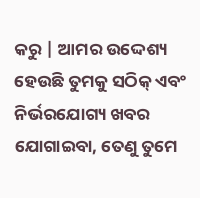କରୁ | ଆମର ଉଦ୍ଦେଶ୍ୟ ହେଉଛି ତୁମକୁ ସଠିକ୍ ଏବଂ ନିର୍ଭରଯୋଗ୍ୟ ଖବର ଯୋଗାଇବା, ତେଣୁ ତୁମେ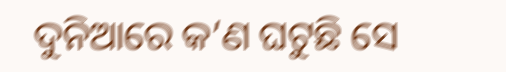ଦୁନିଆରେ କ’ଣ ଘଟୁଛି ସେ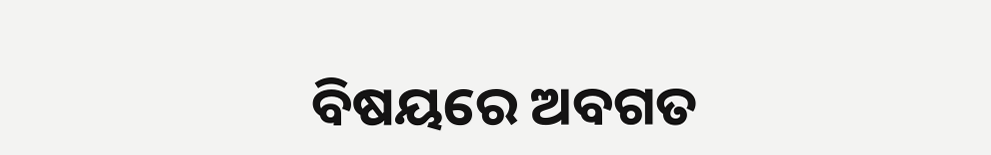ବିଷୟରେ ଅବଗତ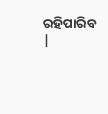ରହିପାରିବ |